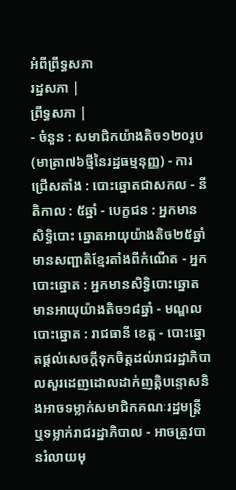អំពីព្រឹទ្ធសភា
រដ្ឋសភា |
ព្រឹទ្ធសភា |
- ចំនួន : សមាជិកយ៉ាងតិច១២០រូប(មាត្រា៧៦ថ្មីនៃរដ្ឋធម្មនុញ្ញ) - ការជ្រើសតាំង : បោះឆ្នោតជាសកល - នីតិកាល : ៥ឆ្នាំ - បេក្ខជន : អ្នកមានសិទ្ធិបោះ ឆ្នោតអាយុយ៉ាងតិច២៥ឆ្នាំ មានសញ្ជាតិខ្មែរតាំងពីកំណើត - អ្នកបោះឆ្នោត : អ្នកមានសិទ្ធិបោះឆ្នោតមានអាយុយ៉ាងតិច១៨ឆ្នាំ - មណ្ឌលបោះឆ្នោត : រាជធានី ខេត្ត - បោះឆ្នោតផ្តល់សេចក្តីទុកចិត្ដដល់រាជរដ្ឋាភិបាលសួរដេញដោលដាក់ញត្តិបន្ទោសនិងអាចទម្លាក់សមាជិកគណៈរដ្ឋមន្ដ្រី ឬទម្លាក់រាជរដ្ឋាភិបាល - អាចត្រូវបានរំលាយមុ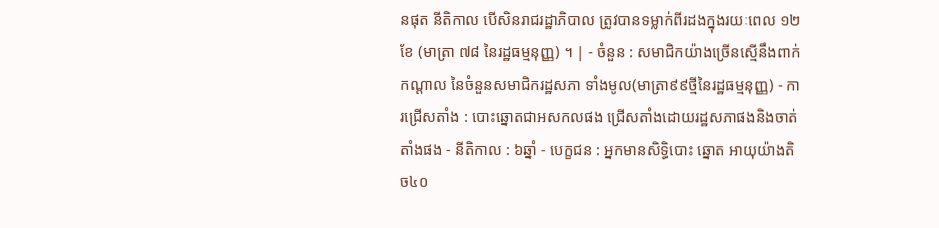នផុត នីតិកាល បើសិនរាជរដ្ឋាភិបាល ត្រូវបានទម្លាក់ពីរដងក្នុងរយៈពេល ១២ខែ (មាត្រា ៧៨ នៃរដ្ឋធម្មនុញ្ញ) ។ | - ចំនួន : សមាជិកយ៉ាងច្រើនស្មើនឹងពាក់កណ្តាល នៃចំនួនសមាជិករដ្ឋសភា ទាំងមូល(មាត្រា៩៩ថ្មីនៃរដ្ឋធម្មនុញ្ញ) - ការជ្រើសតាំង : បោះឆ្នោតជាអសកលផង ជ្រើសតាំងដោយរដ្ឋសភាផងនិងចាត់តាំងផង - នីតិកាល : ៦ឆ្នាំ - បេក្ខជន : អ្នកមានសិទ្ធិបោះ ឆ្នោត អាយុយ៉ាងតិច៤០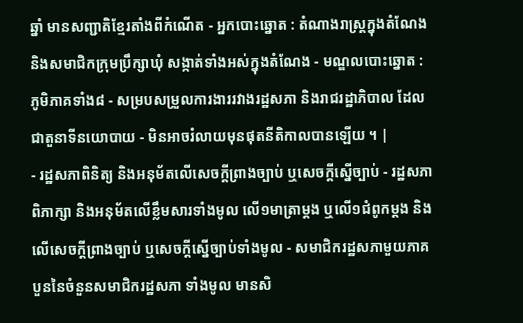ឆ្នាំ មានសញ្ជាតិខ្មែរតាំងពីកំណើត - អ្នកបោះឆ្នោត : តំណាងរាស្រ្តក្នុងតំណែង និងសមាជិកក្រុមប្រឹក្សាឃុំ សង្កាត់ទាំងអស់ក្នុងតំណែង - មណ្ឌលបោះឆ្នោត : ភូមិភាគទាំង៨ - សម្របសម្រួលការងាររវាងរដ្ឋសភា និងរាជរដ្ឋាភិបាល ដែលជាតួនាទីនយោបាយ - មិនអាចរំលាយមុនផុតនីតិកាលបានឡើយ ។ |
- រដ្ឋសភាពិនិត្យ និងអនុម័តលើសេចក្តីព្រាងច្បាប់ ឬសេចក្តីស្នើច្បាប់ - រដ្ឋសភាពិភាក្សា និងអនុម័តលើខ្លឹមសារទាំងមូល លើ១មាត្រាម្តង ឬលើ១ជំពូកម្តង និងលើសេចក្តីព្រាងច្បាប់ ឬសេចក្តីស្នើច្បាប់ទាំងមូល - សមាជិករដ្ឋសភាមួយភាគ បួននៃចំនួនសមាជិករដ្ឋសភា ទាំងមូល មានសិ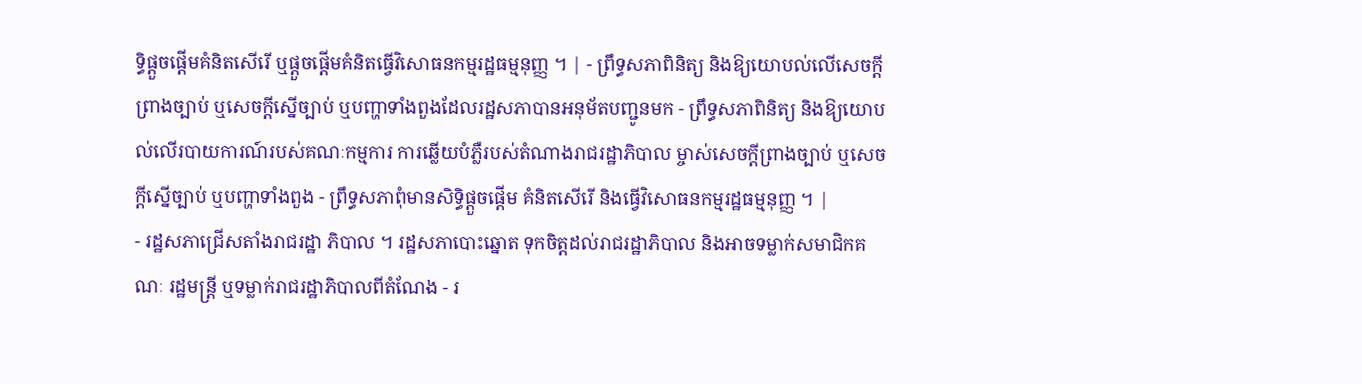ទ្ធិផ្តួចផ្តើមគំនិតសើរើ ឬផ្តួចផ្តើមគំនិតធ្វើវិសោធនកម្មរដ្ឋធម្មនុញ្ញ ។ | - ព្រឹទ្ធសភាពិនិត្យ និងឱ្យយោបល់លើសេចក្តីព្រាងច្បាប់ ឬសេចក្តីស្នើច្បាប់ ឬបញ្ហាទាំងពួងដែលរដ្ឋសភាបានអនុម័តបញ្ជូនមក - ព្រឹទ្ធសភាពិនិត្យ និងឱ្យយោបល់លើរបាយការណ៍របស់គណៈកម្មការ ការឆ្លើយបំភ្លឺរបស់តំណាងរាជរដ្ឋាភិបាល ម្ចាស់សេចក្តីព្រាងច្បាប់ ឬសេចក្តីស្នើច្បាប់ ឬបញ្ហាទាំងពួង - ព្រឹទ្ធសភាពុំមានសិទ្ធិផ្តួចផ្តើម គំនិតសើរើ និងធ្វើវិសោធនកម្មរដ្ឋធម្មនុញ្ញ ។ |
- រដ្ឋសភាជ្រើសតាំងរាជរដ្ឋា ភិបាល ។ រដ្ឋសភាបោះឆ្នោត ទុកចិត្តដល់រាជរដ្ឋាភិបាល និងអាចទម្លាក់សមាជិកគណៈ រដ្ឋមន្រ្តី ឬទម្លាក់រាជរដ្ឋាភិបាលពីតំណែង - រ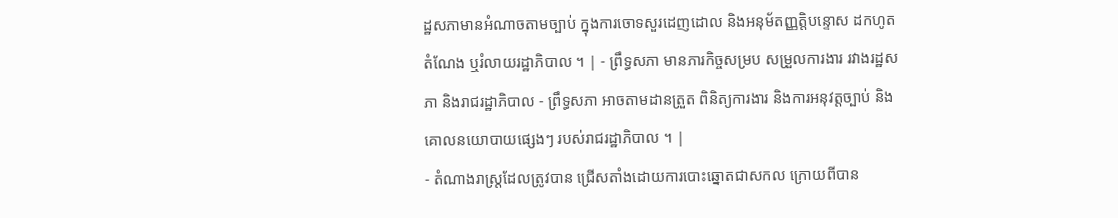ដ្ឋសភាមានអំណាចតាមច្បាប់ ក្នុងការចោទសួរដេញដោល និងអនុម័តញ្ញត្តិបន្ទោស ដកហូតតំណែង ឬរំលាយរដ្ឋាភិបាល ។ | - ព្រឹទ្ធសភា មានភារកិច្ចសម្រប សម្រួលការងារ រវាងរដ្ឋសភា និងរាជរដ្ឋាភិបាល - ព្រឹទ្ធសភា អាចតាមដានត្រួត ពិនិត្យការងារ និងការអនុវត្តច្បាប់ និងគោលនយោបាយផ្សេងៗ របស់រាជរដ្ឋាភិបាល ។ |
- តំណាងរាស្រ្តដែលត្រូវបាន ជ្រើសតាំងដោយការបោះឆ្នោតជាសកល ក្រោយពីបាន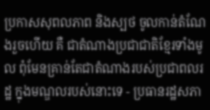ប្រកាសសុពលភាព និងស្បថ ចូលកាន់តំណែងរួចហើយ គឺ ជាតំណាងប្រជាជាតិខ្មែរទាំងមូល ពុំមែនគ្រាន់តែជាតំណាងរបស់ប្រជាពលរដ្ឋ ក្នុងមណ្ឌលរបស់នោះទេ - ប្រធានរដ្ឋសភា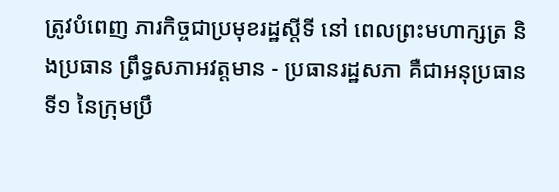ត្រូវបំពេញ ភារកិច្ចជាប្រមុខរដ្ឋស្តីទី នៅ ពេលព្រះមហាក្សត្រ និងប្រធាន ព្រឹទ្ធសភាអវត្តមាន - ប្រធានរដ្ឋសភា គឺជាអនុប្រធានទី១ នៃក្រុមប្រឹ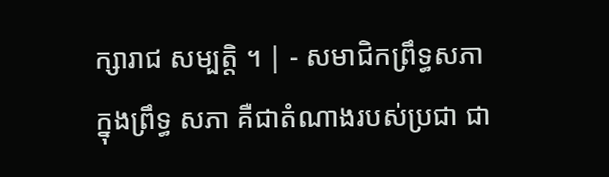ក្សារាជ សម្បត្តិ ។ | - សមាជិកព្រឹទ្ធសភាក្នុងព្រឹទ្ធ សភា គឺជាតំណាងរបស់ប្រជា ជា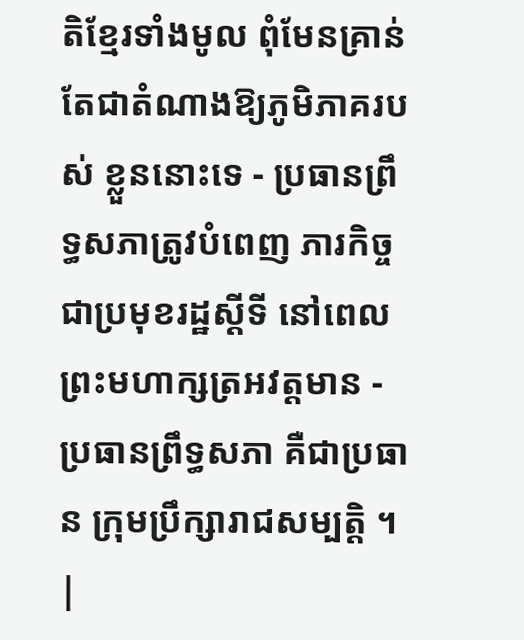តិខ្មែរទាំងមូល ពុំមែនគ្រាន់ តែជាតំណាងឱ្យភូមិភាគរបស់ ខ្លួននោះទេ - ប្រធានព្រឹទ្ធសភាត្រូវបំពេញ ភារកិច្ចជាប្រមុខរដ្ឋស្តីទី នៅពេលព្រះមហាក្សត្រអវត្តមាន - ប្រធានព្រឹទ្ធសភា គឺជាប្រធាន ក្រុមប្រឹក្សារាជសម្បត្តិ ។ |